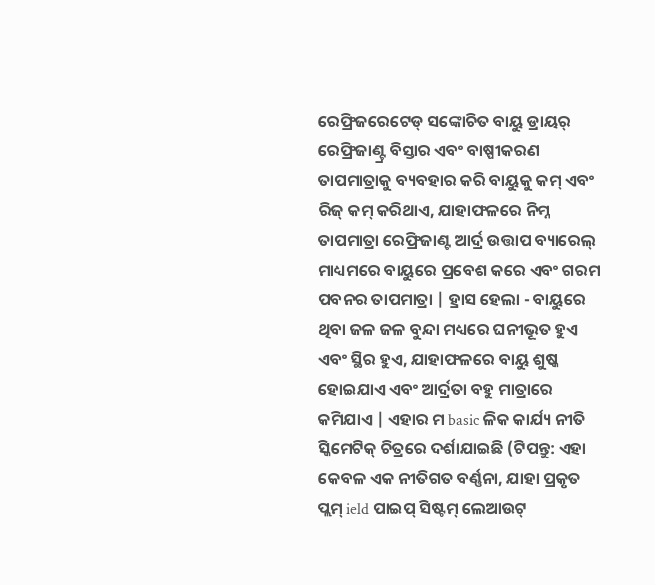ରେଫ୍ରିଜରେଟେଡ୍ ସଙ୍କୋଚିତ ବାୟୁ ଡ୍ରାୟର୍ ରେଫ୍ରିଜାଣ୍ଟ୍ର ବିସ୍ତାର ଏବଂ ବାଷ୍ପୀକରଣ ତାପମାତ୍ରାକୁ ବ୍ୟବହାର କରି ବାୟୁକୁ କମ୍ ଏବଂ ରିଜ୍ କମ୍ କରିଥାଏ, ଯାହାଫଳରେ ନିମ୍ନ ତାପମାତ୍ରା ରେଫ୍ରିଜାଣ୍ଟ ଆର୍ଦ୍ର ଉତ୍ତାପ ବ୍ୟାରେଲ୍ ମାଧ୍ୟମରେ ବାୟୁରେ ପ୍ରବେଶ କରେ ଏବଂ ଗରମ ପବନର ତାପମାତ୍ରା | ହ୍ରାସ ହେଲା - ବାୟୁରେ ଥିବା ଜଳ ଜଳ ବୁନ୍ଦା ମଧ୍ୟରେ ଘନୀଭୂତ ହୁଏ ଏବଂ ସ୍ଥିର ହୁଏ, ଯାହାଫଳରେ ବାୟୁ ଶୁଷ୍କ ହୋଇଯାଏ ଏବଂ ଆର୍ଦ୍ରତା ବହୁ ମାତ୍ରାରେ କମିଯାଏ | ଏହାର ମ basic ଳିକ କାର୍ଯ୍ୟ ନୀତି ସ୍କିମେଟିକ୍ ଚିତ୍ରରେ ଦର୍ଶାଯାଇଛି (ଟିପନ୍ତୁ: ଏହା କେବଳ ଏକ ନୀତିଗତ ବର୍ଣ୍ଣନା, ଯାହା ପ୍ରକୃତ ପ୍ଲମ୍ ield ପାଇପ୍ ସିଷ୍ଟମ୍ ଲେଆଉଟ୍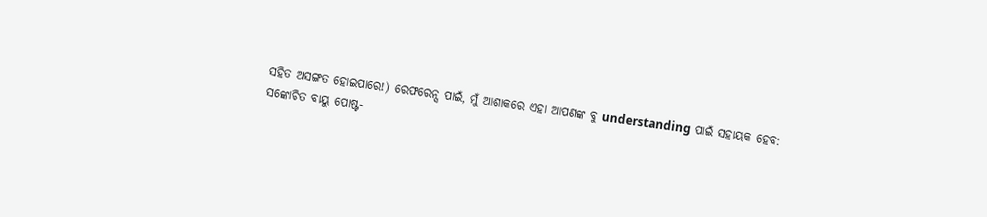ସହିତ ଅସଙ୍ଗତ ହୋଇପାରେ!) ରେଫରେନ୍ସ ପାଇଁ, ମୁଁ ଆଶାକରେ ଏହା ଆପଣଙ୍କ ବୁ understanding ପାଇଁ ସହାୟକ ହେବ:
ସଙ୍କୋଚିତ ବାୟୁ ପୋଷ୍ଟ-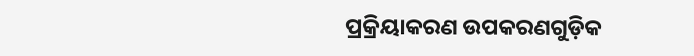ପ୍ରକ୍ରିୟାକରଣ ଉପକରଣଗୁଡ଼ିକ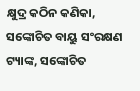କ୍ଷୁଦ୍ର କଠିନ କଣିକା, ସଙ୍କୋଚିତ ବାୟୁ ସଂରକ୍ଷଣ ଟ୍ୟାଙ୍କ, ସଙ୍କୋଚିତ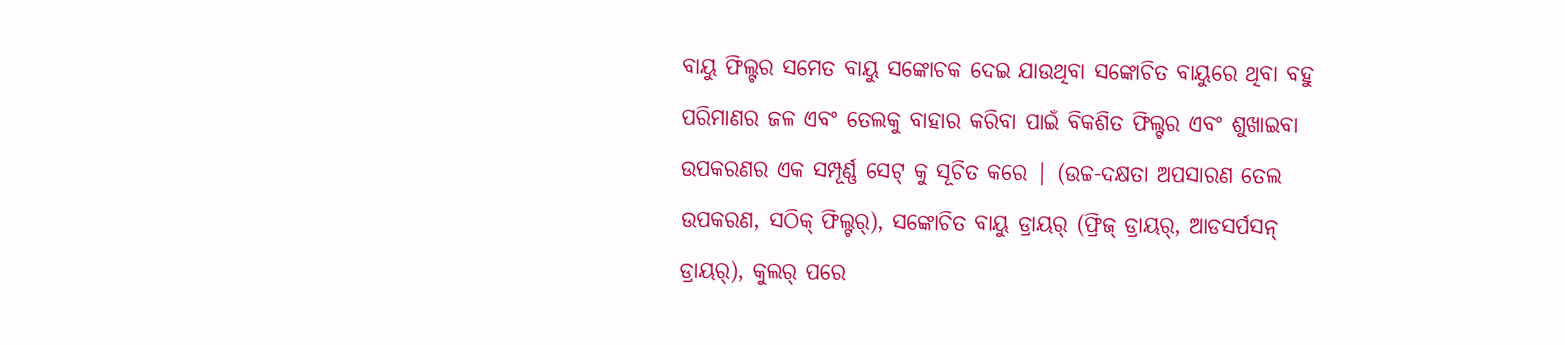ବାୟୁ ଫିଲ୍ଟର ସମେତ ବାୟୁ ସଙ୍କୋଚକ ଦେଇ ଯାଉଥିବା ସଙ୍କୋଚିତ ବାୟୁରେ ଥିବା ବହୁ ପରିମାଣର ଜଳ ଏବଂ ତେଲକୁ ବାହାର କରିବା ପାଇଁ ବିକଶିତ ଫିଲ୍ଟର ଏବଂ ଶୁଖାଇବା ଉପକରଣର ଏକ ସମ୍ପୂର୍ଣ୍ଣ ସେଟ୍ କୁ ସୂଚିତ କରେ | (ଉଚ୍ଚ-ଦକ୍ଷତା ଅପସାରଣ ତେଲ ଉପକରଣ, ସଠିକ୍ ଫିଲ୍ଟର୍), ସଙ୍କୋଚିତ ବାୟୁ ଡ୍ରାୟର୍ (ଫ୍ରିଜ୍ ଡ୍ରାୟର୍, ଆଡସର୍ପସନ୍ ଡ୍ରାୟର୍), କୁଲର୍ ପରେ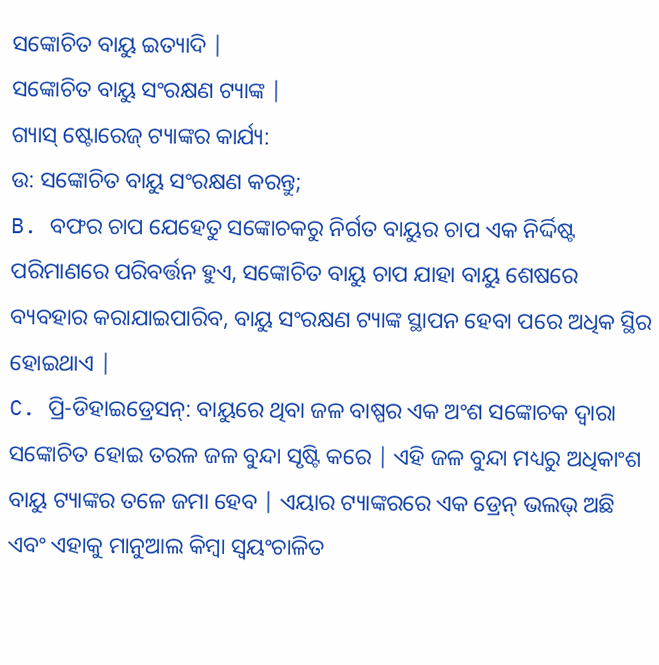ସଙ୍କୋଚିତ ବାୟୁ ଇତ୍ୟାଦି |
ସଙ୍କୋଚିତ ବାୟୁ ସଂରକ୍ଷଣ ଟ୍ୟାଙ୍କ |
ଗ୍ୟାସ୍ ଷ୍ଟୋରେଜ୍ ଟ୍ୟାଙ୍କର କାର୍ଯ୍ୟ:
ଉ: ସଙ୍କୋଚିତ ବାୟୁ ସଂରକ୍ଷଣ କରନ୍ତୁ;
B. ବଫର ଚାପ ଯେହେତୁ ସଙ୍କୋଚକରୁ ନିର୍ଗତ ବାୟୁର ଚାପ ଏକ ନିର୍ଦ୍ଦିଷ୍ଟ ପରିମାଣରେ ପରିବର୍ତ୍ତନ ହୁଏ, ସଙ୍କୋଚିତ ବାୟୁ ଚାପ ଯାହା ବାୟୁ ଶେଷରେ ବ୍ୟବହାର କରାଯାଇପାରିବ, ବାୟୁ ସଂରକ୍ଷଣ ଟ୍ୟାଙ୍କ ସ୍ଥାପନ ହେବା ପରେ ଅଧିକ ସ୍ଥିର ହୋଇଥାଏ |
C. ପ୍ରି-ଡିହାଇଡ୍ରେସନ୍: ବାୟୁରେ ଥିବା ଜଳ ବାଷ୍ପର ଏକ ଅଂଶ ସଙ୍କୋଚକ ଦ୍ୱାରା ସଙ୍କୋଚିତ ହୋଇ ତରଳ ଜଳ ବୁନ୍ଦା ସୃଷ୍ଟି କରେ | ଏହି ଜଳ ବୁନ୍ଦା ମଧ୍ୟରୁ ଅଧିକାଂଶ ବାୟୁ ଟ୍ୟାଙ୍କର ତଳେ ଜମା ହେବ | ଏୟାର ଟ୍ୟାଙ୍କରରେ ଏକ ଡ୍ରେନ୍ ଭଲଭ୍ ଅଛି ଏବଂ ଏହାକୁ ମାନୁଆଲ କିମ୍ବା ସ୍ୱୟଂଚାଳିତ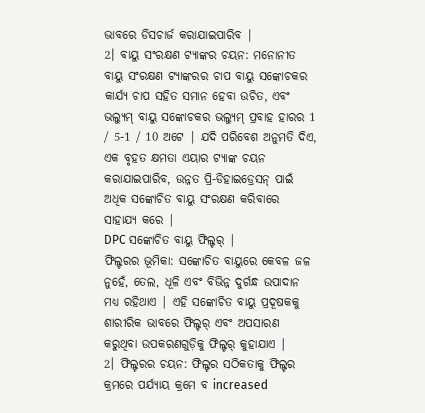ଭାବରେ ଡିସଚାର୍ଜ କରାଯାଇପାରିବ |
2। ବାୟୁ ସଂରକ୍ଷଣ ଟ୍ୟାଙ୍କର ଚୟନ: ମନୋନୀତ ବାୟୁ ସଂରକ୍ଷଣ ଟ୍ୟାଙ୍କରର ଚାପ ବାୟୁ ସଙ୍କୋଚକର କାର୍ଯ୍ୟ ଚାପ ସହିତ ସମାନ ହେବା ଉଚିତ, ଏବଂ ଭଲ୍ୟୁମ୍ ବାୟୁ ସଙ୍କୋଚକର ଭଲ୍ୟୁମ୍ ପ୍ରବାହ ହାରର 1 / 5-1 / 10 ଅଟେ | ଯଦି ପରିବେଶ ଅନୁମତି ଦିଏ, ଏକ ବୃହତ କ୍ଷମତା ଏୟାର ଟ୍ୟାଙ୍କ ଚୟନ କରାଯାଇପାରିବ, ଉନ୍ନତ ପ୍ରି-ଡିହାଇଡ୍ରେସନ୍ ପାଇଁ ଅଧିକ ସଙ୍କୋଚିତ ବାୟୁ ସଂରକ୍ଷଣ କରିବାରେ ସାହାଯ୍ୟ କରେ |
DPC ସଙ୍କୋଚିତ ବାୟୁ ଫିଲ୍ଟର୍ |
ଫିଲ୍ଟରର ଭୂମିକା: ସଙ୍କୋଚିତ ବାୟୁରେ କେବଳ ଜଳ ନୁହେଁ, ତେଲ, ଧୂଳି ଏବଂ ବିଭିନ୍ନ ଦୁର୍ଗନ୍ଧ ଉପାଦାନ ମଧ୍ୟ ରହିଥାଏ | ଏହି ସଙ୍କୋଚିତ ବାୟୁ ପ୍ରଦୂଷକକୁ ଶାରୀରିକ ଭାବରେ ଫିଲ୍ଟର୍ ଏବଂ ଅପସାରଣ କରୁଥିବା ଉପକରଣଗୁଡ଼ିକୁ ଫିଲ୍ଟର୍ କୁହାଯାଏ |
2। ଫିଲ୍ଟରର ଚୟନ: ଫିଲ୍ଟର ସଠିକତାକୁ ଫିଲ୍ଟର କ୍ରମରେ ପର୍ଯ୍ୟାୟ କ୍ରମେ ବ increased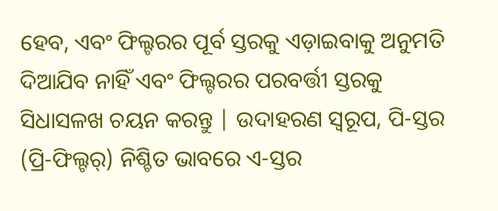ହେବ, ଏବଂ ଫିଲ୍ଟରର ପୂର୍ବ ସ୍ତରକୁ ଏଡ଼ାଇବାକୁ ଅନୁମତି ଦିଆଯିବ ନାହିଁ ଏବଂ ଫିଲ୍ଟରର ପରବର୍ତ୍ତୀ ସ୍ତରକୁ ସିଧାସଳଖ ଚୟନ କରନ୍ତୁ | ଉଦାହରଣ ସ୍ୱରୂପ, ପି-ସ୍ତର (ପ୍ରି-ଫିଲ୍ଟର୍) ନିଶ୍ଚିତ ଭାବରେ ଏ-ସ୍ତର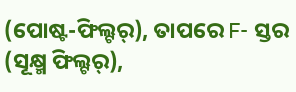(ପୋଷ୍ଟ-ଫିଲ୍ଟର୍), ତାପରେ F- ସ୍ତର (ସୂକ୍ଷ୍ମ ଫିଲ୍ଟର୍),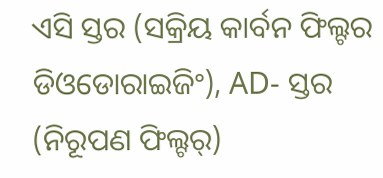ଏସି ସ୍ତର (ସକ୍ରିୟ କାର୍ବନ ଫିଲ୍ଟର ଡିଓଡୋରାଇଜିଂ), AD- ସ୍ତର (ନିରୂପଣ ଫିଲ୍ଟର୍)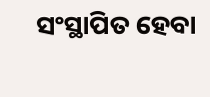ସଂସ୍ଥାପିତ ହେବା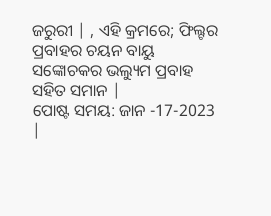ଜରୁରୀ | , ଏହି କ୍ରମରେ; ଫିଲ୍ଟର ପ୍ରବାହର ଚୟନ ବାୟୁ ସଙ୍କୋଚକର ଭଲ୍ୟୁମ ପ୍ରବାହ ସହିତ ସମାନ |
ପୋଷ୍ଟ ସମୟ: ଜାନ -17-2023 |